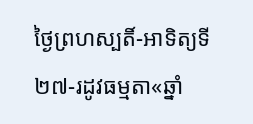ថ្ងៃព្រហស្បតិ៍-អាទិត្យទី២៧-រដូវធម្មតា«ឆ្នាំ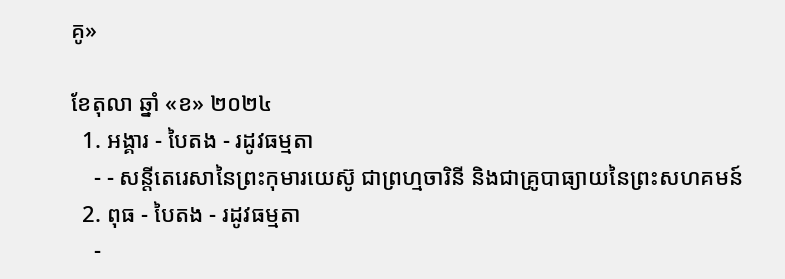គូ»

ខែតុលា ឆ្នាំ «ខ» ២០២៤
  1. អង្គារ - បៃតង - រដូវធម្មតា
    - - សន្តីតេរេសានៃព្រះកុមារយេស៊ូ ជាព្រហ្មចារិនី និងជាគ្រូបាធ្យាយនៃព្រះសហគមន៍
  2. ពុធ - បៃតង - រដូវធម្មតា
    -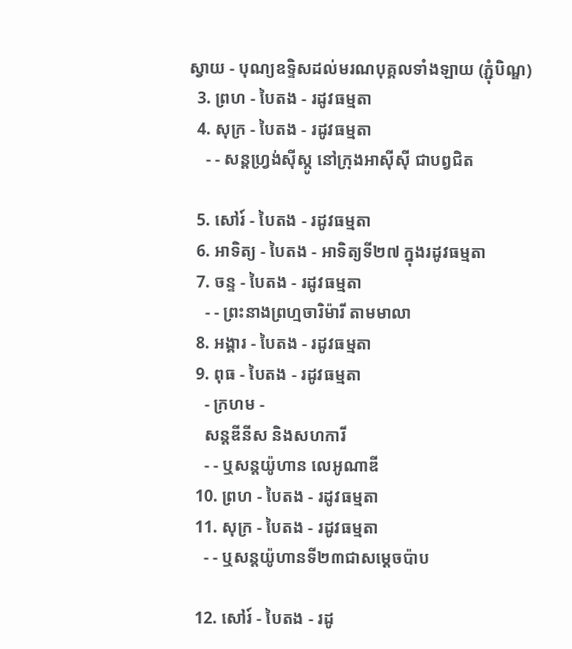ស្វាយ - បុណ្យឧទ្ទិសដល់មរណបុគ្គលទាំងឡាយ (ភ្ជុំបិណ្ឌ)
  3. ព្រហ - បៃតង - រដូវធម្មតា
  4. សុក្រ - បៃតង - រដូវធម្មតា
    - - សន្តហ្វ្រង់ស៊ីស្កូ នៅក្រុងអាស៊ីស៊ី ជាបព្វជិត

  5. សៅរ៍ - បៃតង - រដូវធម្មតា
  6. អាទិត្យ - បៃតង - អាទិត្យទី២៧ ក្នុងរដូវធម្មតា
  7. ចន្ទ - បៃតង - រដូវធម្មតា
    - - ព្រះនាងព្រហ្មចារិម៉ារី តាមមាលា
  8. អង្គារ - បៃតង - រដូវធម្មតា
  9. ពុធ - បៃតង - រដូវធម្មតា
    - ក្រហម -
    សន្តឌីនីស និងសហការី
    - - ឬសន្តយ៉ូហាន លេអូណាឌី
  10. ព្រហ - បៃតង - រដូវធម្មតា
  11. សុក្រ - បៃតង - រដូវធម្មតា
    - - ឬសន្តយ៉ូហានទី២៣ជាសម្តេចប៉ាប

  12. សៅរ៍ - បៃតង - រដូ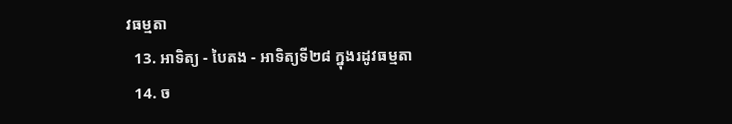វធម្មតា
  13. អាទិត្យ - បៃតង - អាទិត្យទី២៨ ក្នុងរដូវធម្មតា
  14. ច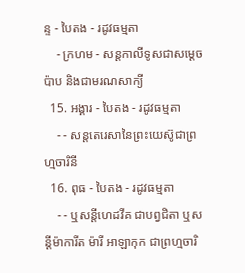ន្ទ - បៃតង - រដូវធម្មតា
    - ក្រហម - សន្ដកាលីទូសជាសម្ដេចប៉ាប និងជាមរណសាក្យី
  15. អង្គារ - បៃតង - រដូវធម្មតា
    - - សន្តតេរេសានៃព្រះយេស៊ូជាព្រហ្មចារិនី
  16. ពុធ - បៃតង - រដូវធម្មតា
    - - ឬសន្ដីហេដវីគ ជាបព្វជិតា ឬសន្ដីម៉ាការីត ម៉ារី អាឡាកុក ជាព្រហ្មចារិ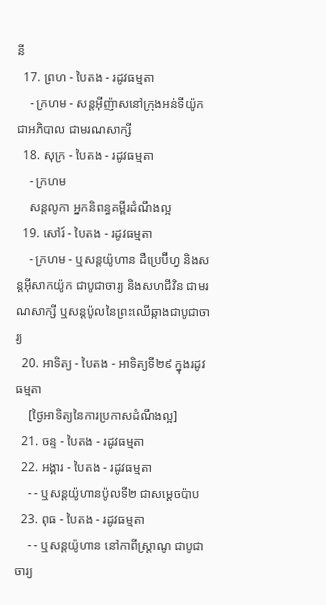នី
  17. ព្រហ - បៃតង - រដូវធម្មតា
    - ក្រហម - សន្តអ៊ីញ៉ាសនៅក្រុងអន់ទីយ៉ូកជាអភិបាល ជាមរណសាក្សី
  18. សុក្រ - បៃតង - រដូវធម្មតា
    - ក្រហម
    សន្តលូកា អ្នកនិពន្ធគម្ពីរដំណឹងល្អ
  19. សៅរ៍ - បៃតង - រដូវធម្មតា
    - ក្រហម - ឬសន្ដយ៉ូហាន ដឺប្រេប៊ីហ្វ និងសន្ដអ៊ីសាកយ៉ូក ជាបូជាចារ្យ និងសហជីវិន ជាមរណសាក្សី ឬសន្ដប៉ូលនៃព្រះឈើឆ្កាងជាបូជាចារ្យ
  20. អាទិត្យ - បៃតង - អាទិត្យទី២៩ ក្នុងរដូវធម្មតា
    [ថ្ងៃអាទិត្យនៃការប្រកាសដំណឹងល្អ]
  21. ចន្ទ - បៃតង - រដូវធម្មតា
  22. អង្គារ - បៃតង - រដូវធម្មតា
    - - ឬសន្តយ៉ូហានប៉ូលទី២ ជាសម្ដេចប៉ាប
  23. ពុធ - បៃតង - រដូវធម្មតា
    - - ឬសន្ដយ៉ូហាន នៅកាពីស្រ្ដាណូ ជាបូជាចារ្យ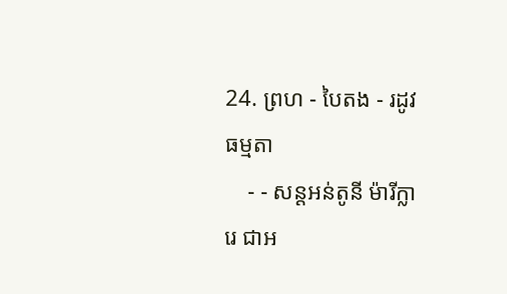24. ព្រហ - បៃតង - រដូវធម្មតា
    - - សន្តអន់តូនី ម៉ារីក្លារេ ជាអ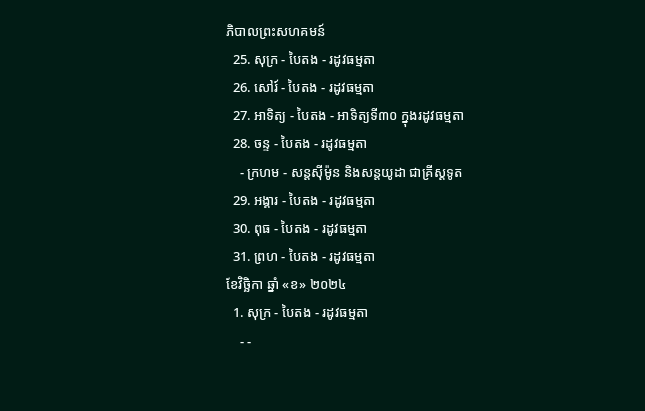ភិបាលព្រះសហគមន៍
  25. សុក្រ - បៃតង - រដូវធម្មតា
  26. សៅរ៍ - បៃតង - រដូវធម្មតា
  27. អាទិត្យ - បៃតង - អាទិត្យទី៣០ ក្នុងរដូវធម្មតា
  28. ចន្ទ - បៃតង - រដូវធម្មតា
    - ក្រហម - សន្ដស៊ីម៉ូន និងសន្ដយូដា ជាគ្រីស្ដទូត
  29. អង្គារ - បៃតង - រដូវធម្មតា
  30. ពុធ - បៃតង - រដូវធម្មតា
  31. ព្រហ - បៃតង - រដូវធម្មតា
ខែវិច្ឆិកា ឆ្នាំ «ខ» ២០២៤
  1. សុក្រ - បៃតង - រដូវធម្មតា
    - -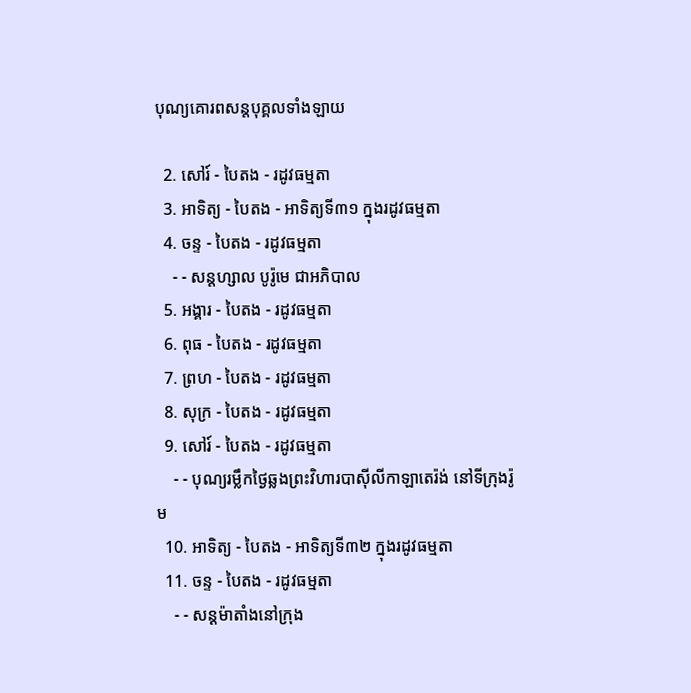បុណ្យគោរពសន្ដបុគ្គលទាំងឡាយ

  2. សៅរ៍ - បៃតង - រដូវធម្មតា
  3. អាទិត្យ - បៃតង - អាទិត្យទី៣១ ក្នុងរដូវធម្មតា
  4. ចន្ទ - បៃតង - រដូវធម្មតា
    - - សន្ដហ្សាល បូរ៉ូមេ ជាអភិបាល
  5. អង្គារ - បៃតង - រដូវធម្មតា
  6. ពុធ - បៃតង - រដូវធម្មតា
  7. ព្រហ - បៃតង - រដូវធម្មតា
  8. សុក្រ - បៃតង - រដូវធម្មតា
  9. សៅរ៍ - បៃតង - រដូវធម្មតា
    - - បុណ្យរម្លឹកថ្ងៃឆ្លងព្រះវិហារបាស៊ីលីកាឡាតេរ៉ង់ នៅទីក្រុងរ៉ូម
  10. អាទិត្យ - បៃតង - អាទិត្យទី៣២ ក្នុងរដូវធម្មតា
  11. ចន្ទ - បៃតង - រដូវធម្មតា
    - - សន្ដម៉ាតាំងនៅក្រុង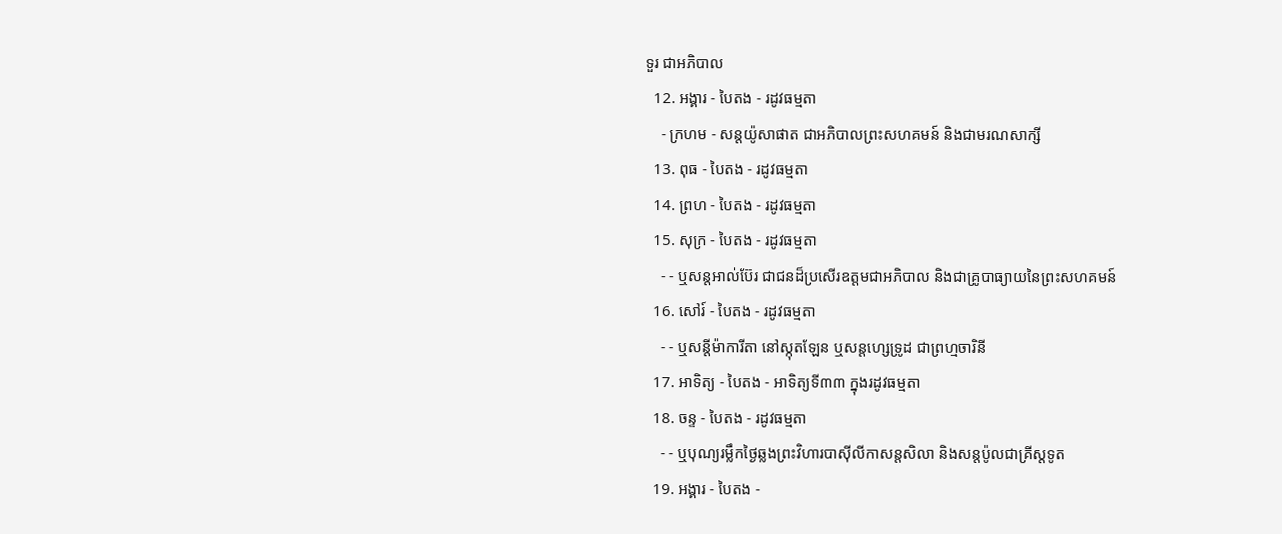ទួរ ជាអភិបាល
  12. អង្គារ - បៃតង - រដូវធម្មតា
    - ក្រហម - សន្ដយ៉ូសាផាត ជាអភិបាលព្រះសហគមន៍ និងជាមរណសាក្សី
  13. ពុធ - បៃតង - រដូវធម្មតា
  14. ព្រហ - បៃតង - រដូវធម្មតា
  15. សុក្រ - បៃតង - រដូវធម្មតា
    - - ឬសន្ដអាល់ប៊ែរ ជាជនដ៏ប្រសើរឧត្ដមជាអភិបាល និងជាគ្រូបាធ្យាយនៃព្រះសហគមន៍
  16. សៅរ៍ - បៃតង - រដូវធម្មតា
    - - ឬសន្ដីម៉ាការីតា នៅស្កុតឡែន ឬសន្ដហ្សេទ្រូដ ជាព្រហ្មចារិនី
  17. អាទិត្យ - បៃតង - អាទិត្យទី៣៣ ក្នុងរដូវធម្មតា
  18. ចន្ទ - បៃតង - រដូវធម្មតា
    - - ឬបុណ្យរម្លឹកថ្ងៃឆ្លងព្រះវិហារបាស៊ីលីកាសន្ដសិលា និងសន្ដប៉ូលជាគ្រីស្ដទូត
  19. អង្គារ - បៃតង -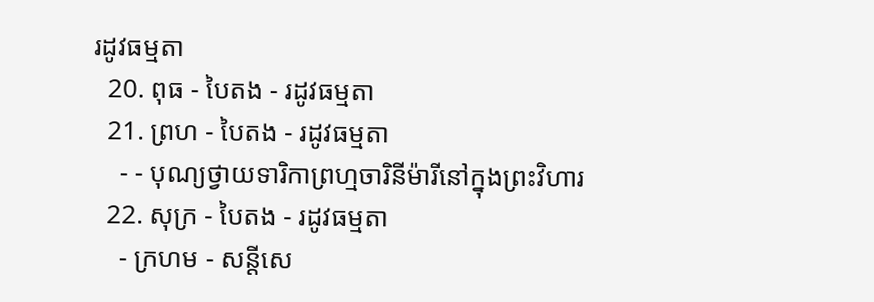រដូវធម្មតា
  20. ពុធ - បៃតង - រដូវធម្មតា
  21. ព្រហ - បៃតង - រដូវធម្មតា
    - - បុណ្យថ្វាយទារិកាព្រហ្មចារិនីម៉ារីនៅក្នុងព្រះវិហារ
  22. សុក្រ - បៃតង - រដូវធម្មតា
    - ក្រហម - សន្ដីសេ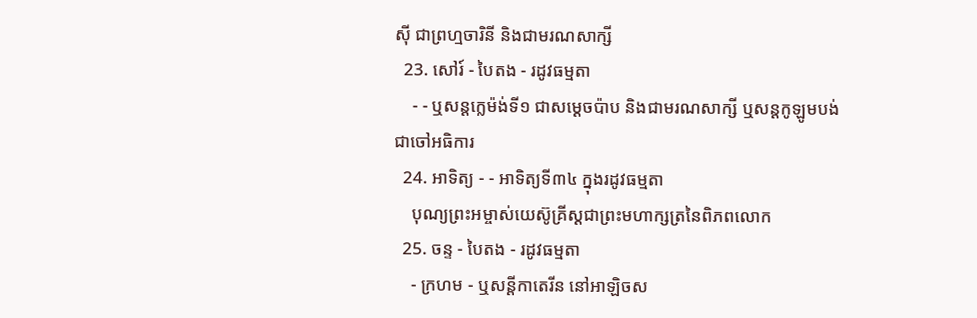ស៊ី ជាព្រហ្មចារិនី និងជាមរណសាក្សី
  23. សៅរ៍ - បៃតង - រដូវធម្មតា
    - - ឬសន្ដក្លេម៉ង់ទី១ ជាសម្ដេចប៉ាប និងជាមរណសាក្សី ឬសន្ដកូឡូមបង់ជាចៅអធិការ
  24. អាទិត្យ - - អាទិត្យទី៣៤ ក្នុងរដូវធម្មតា
    បុណ្យព្រះអម្ចាស់យេស៊ូគ្រីស្ដជាព្រះមហាក្សត្រនៃពិភពលោក
  25. ចន្ទ - បៃតង - រដូវធម្មតា
    - ក្រហម - ឬសន្ដីកាតេរីន នៅអាឡិចស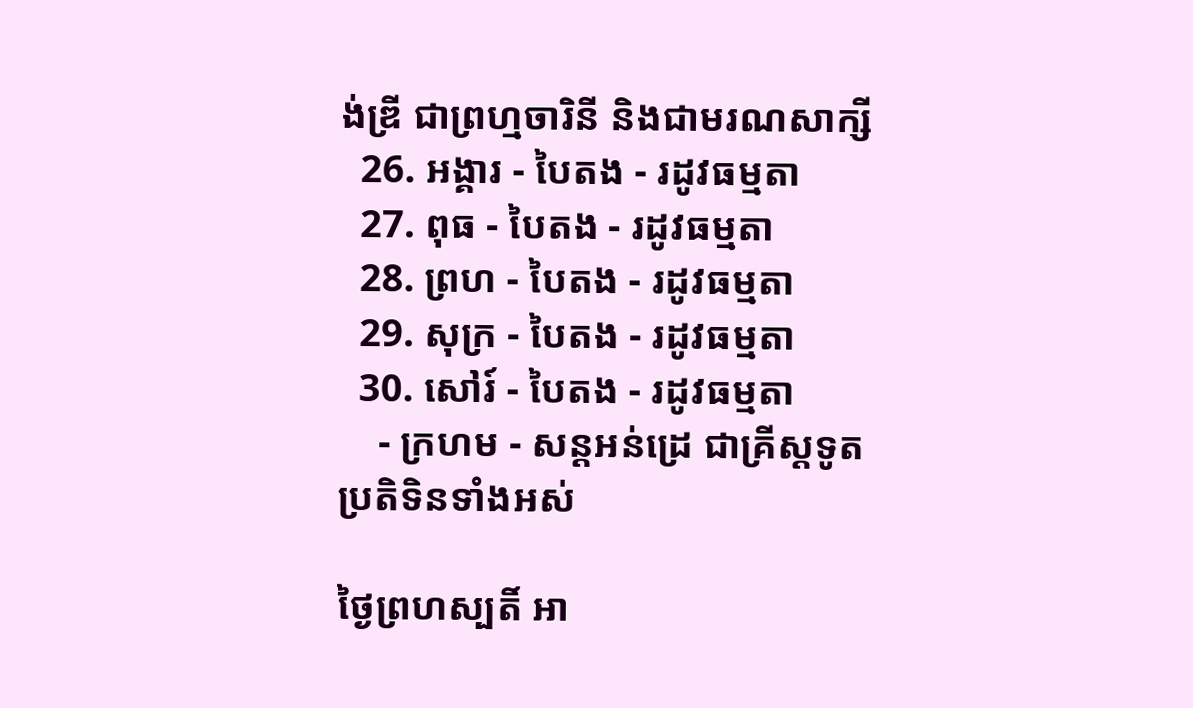ង់ឌ្រី ជាព្រហ្មចារិនី និងជាមរណសាក្សី
  26. អង្គារ - បៃតង - រដូវធម្មតា
  27. ពុធ - បៃតង - រដូវធម្មតា
  28. ព្រហ - បៃតង - រដូវធម្មតា
  29. សុក្រ - បៃតង - រដូវធម្មតា
  30. សៅរ៍ - បៃតង - រដូវធម្មតា
    - ក្រហម - សន្ដអន់ដ្រេ ជាគ្រីស្ដទូត
ប្រតិទិនទាំងអស់

ថ្ងៃព្រហស្បតិ៍ អា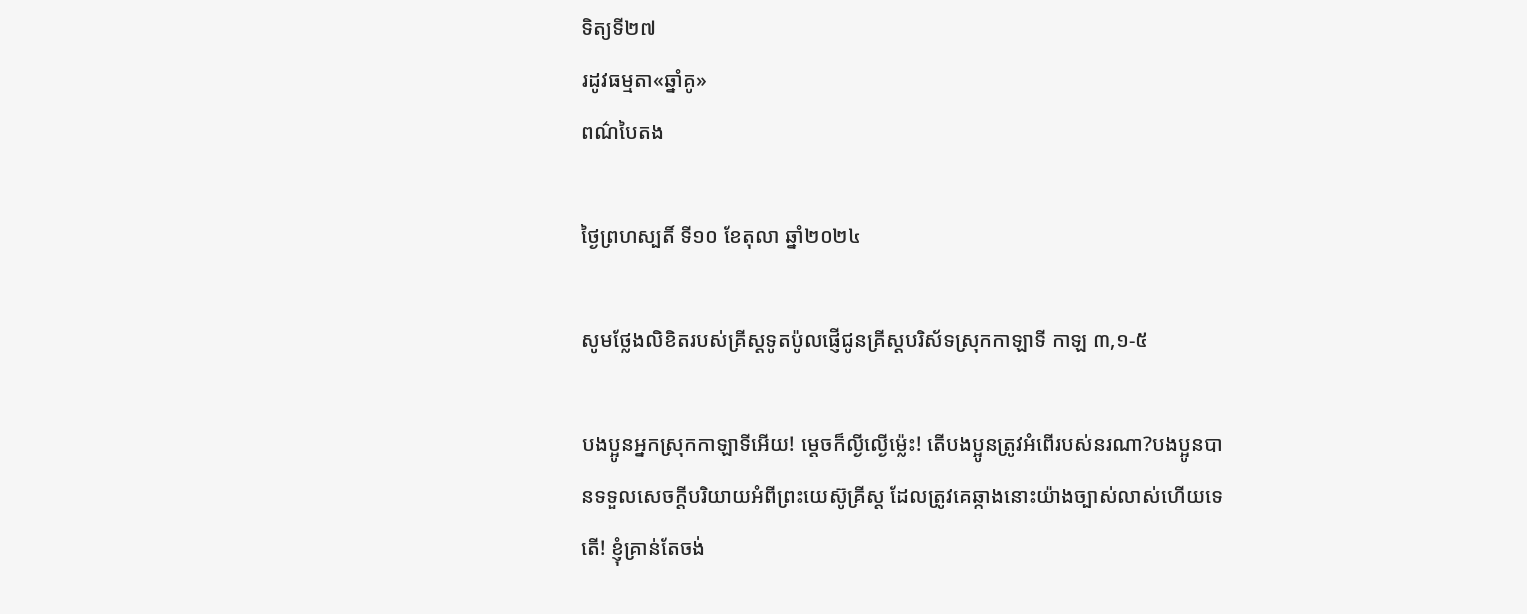ទិត្យទី២៧
រដូវធម្មតា«ឆ្នាំគូ»
ពណ៌បៃតង

ថ្ងៃព្រហស្បតិ៍ ទី១០ ខែតុលា ឆ្នាំ២០២៤

សូមថ្លែងលិខិតរបស់គ្រីស្ដទូតប៉ូលផ្ញើជូនគ្រីស្ដបរិស័ទស្រុកកាឡាទី កាឡ ៣,១-៥

បងប្អូនអ្នកស្រុកកាឡាទីអើយ! ម្ដេចក៏ល្ងីល្ងើម៉្លេះ! តើបងប្អូនត្រូវអំពើរបស់នរណា?បងប្អូនបានទទួលសេចក្ដីបរិយាយអំពីព្រះយេស៊ូគ្រីស្ដ ដែលត្រូវគេឆ្កាងនោះយ៉ាងច្បាស់លាស់ហើយទេតើ! ខ្ញុំគ្រាន់តែចង់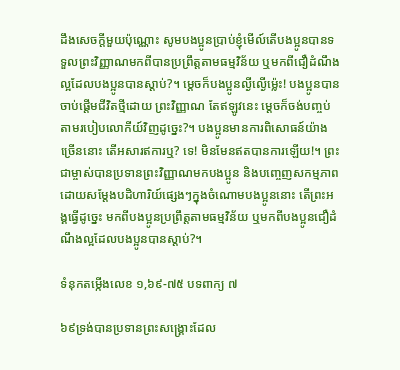ដឹងសេចក្ដីមួយប៉ុណ្ណោះ សូមបងប្អូនប្រាប់ខ្ញុំមើល៍តើបងប្អូនបានទទួលព្រះវិញ្ញាណមកពីបានប្រព្រឹត្តតាមធម្មវិន័យ ឬមកពីជឿដំណឹងល្អដែលបងប្អូនបានស្ដាប់?។ ម្ដេចក៏បងប្អូនល្ងីល្ងើម៉្លេះ! បងប្អូនបានចាប់ផ្ដើមជីវិតថ្មីដោយ ព្រះវិញ្ញាណ តែឥឡូវនេះ ម្ដេចក៏ចង់បញ្ចប់តាមរបៀបលោកីយ៍វិញដូច្នេះ?។ បងប្អូនមានការពិសោធន៍យ៉ាងច្រើននោះ តើអសារឥការឬ? ទេ! មិនមែនឥតបានការឡើយ!។ ព្រះជាម្ចាស់បានប្រទានព្រះវិញ្ញាណមកបងប្អូន និងបញ្ចេញសកម្មភាពដោយសម្ដែងបដិហារិយ៍ផ្សេងៗក្នុងចំណោមបងប្អូននោះ តើព្រះអង្គធ្វើដូច្នេះ មកពីបងប្អូនប្រព្រឹត្តតាមធម្មវិន័យ ឬមកពីបងប្អូនជឿដំណឹងល្អដែលបងប្អូនបានស្ដាប់?។

ទំនុកតម្កើងលេខ ១,៦៩-៧៥ បទពាក្យ ៧

៦៩ទ្រង់បានប្រទានព្រះសង្គ្រោះដែល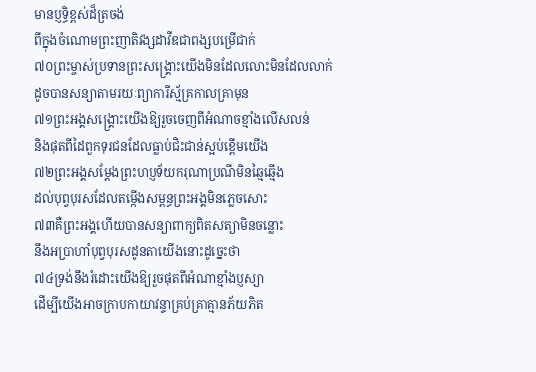មានប្ញទិ្ធខ្ពស់ដ៏ត្រចង់
ពីក្នុងចំណោមព្រះញាតិវង្សដាវីឌជាពង្សបម្រើជាក់
៧០ព្រះម្ចាស់ប្រទានព្រះសង្គ្រោះយើងមិនដែលលោះមិនដែលលាក់
ដូចបានសន្យាតាមរយៈព្យាការីស្ម័គ្រកាលគ្រាមុន
៧១ព្រះអង្គសង្គ្រោះយើងឱ្យរួចចេញពីអំណាចខ្មាំងលើសលន់
និងផុតពីដៃពួកទុរជនដែលធ្លាប់ជិះជាន់ស្អប់ខ្ពើមយើង
៧២ព្រះអង្គសម្ដែងព្រះហប្ញទ័យករុណាប្រណីមិនឆ្មៃឆ្មើង
ដល់បុព្វបុរសដែលតម្កើងសម្ពន្ធព្រះអង្គមិនភ្លេចសោះ
៧៣គឺព្រះអង្គហើយបានសន្យាពាក្យពិតសត្យាមិនចន្លោះ
នឹងអប្រាហាំបុព្វបុរសដូនតាយើងនោះដូច្នេះថា
៧៤ទ្រង់នឹងរំដោះយើងឱ្យរួចផុតពីអំណាខ្មាំងប្ញស្យា
ដើម្បីយើងអាចក្រាបកាយាវន្ទាគ្រប់គ្រាគ្មានភ័យភិត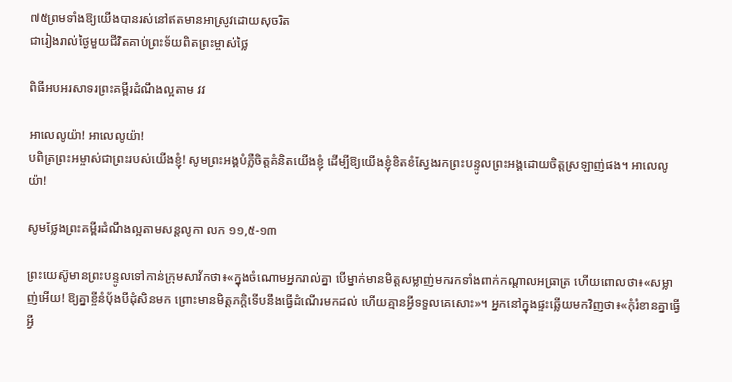៧៥ព្រមទាំងឱ្យយើងបានរស់នៅឥតមានអាស្រូវដោយសុចរិត
ជារៀងរាល់ថ្ងៃមួយជីវិតគាប់ព្រះទ័យពិតព្រះម្ចាស់ថ្លៃ

ពិធីអបអរសាទរព្រះគម្ពីរដំណឹងល្អតាម វវ

អាលេលូយ៉ា! អាលេលូយ៉ា!
បពិត្រព្រះអម្ចាស់ជាព្រះរបស់យើងខ្ញុំ! សូមព្រះអង្គបំភ្លឺចិត្តគំនិតយើងខ្ញុំ ដើម្បីឱ្យយើងខ្ញុំខិតខំស្វែងរកព្រះបន្ទូលព្រះអង្គដោយចិត្តស្រឡាញ់ផង។ អាលេលូយ៉ា!

សូមថ្លែងព្រះគម្ពីរដំណឹងល្អតាមសន្តលូកា លក ១១,៥-១៣

ព្រះយេស៊ូមានព្រះបន្ទូលទៅកាន់ក្រុមសាវ័កថា៖«ក្នុងចំណោមអ្នករាល់គ្នា បើម្នាក់មានមិត្តសម្លាញ់មករកទាំងពាក់កណ្ដាលអធ្រាត្រ ហើយពោលថា៖«សម្លាញ់អើយ! ឱ្យគ្នាខ្ចីនំប័ុងបីដុំសិនមក ព្រោះមានមិត្តភក្ដិទើបនឹងធ្វើដំណើរមកដល់ ហើយគ្មានអ្វីទទួលគេសោះ»។ អ្នកនៅក្នុងផ្ទះឆ្លើយមកវិញថា៖«កុំរំខានគ្នាធ្វើអ្វី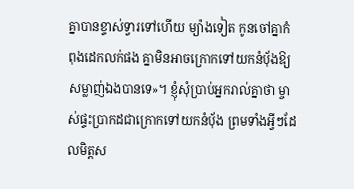គ្នាបានខ្ទាស់ទ្វារទៅហើយ ម្យ៉ាងទៀត កូនចៅគ្នាកំពុងដេកលក់ផង គ្នាមិនអាចក្រោកទៅយកនំប័ុងឱ្យសម្លាញ់ឯងបានទេ»។ ខ្ញុំសុំប្រាប់អ្នករាល់គ្នាថា ម្ចាស់ផ្ទះប្រាកដជាក្រោកទៅយកនំប័ុង ព្រមទាំងអ្វីៗដែលមិត្តស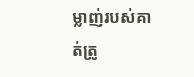ម្លាញ់របស់គាត់ត្រូ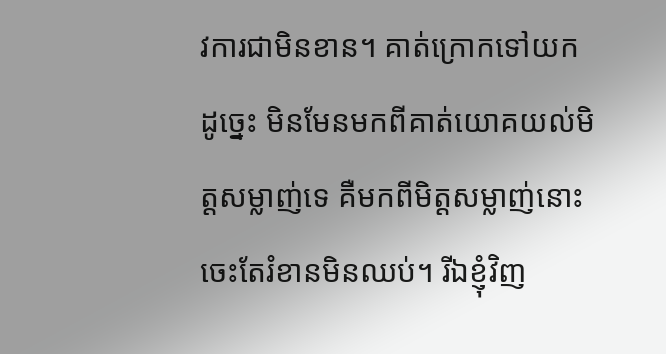វការជាមិនខាន។ គាត់ក្រោកទៅយកដូច្នេះ មិនមែនមកពីគាត់យោគយល់មិត្តសម្លាញ់ទេ គឺមកពីមិត្ដសម្លាញ់នោះចេះតែរំខានមិនឈប់។ រីឯខ្ញុំវិញ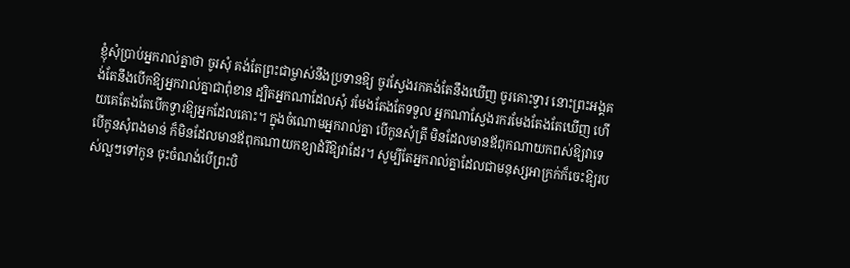ខ្ញុំសុំប្រាប់អ្នករាល់គ្នាថា ចូរសុំ គង់តែព្រះជាម្ចាស់នឹងប្រទានឱ្យ ចូរស្វែងរកគង់តែនឹងឃើញ ចូរគោះទ្វារ នោះព្រះអង្គគង់តែនឹងបើកឱ្យអ្នករាល់គ្នាជាពុំខាន ដ្បិតអ្នកណាដែលសុំ រមែងតែងតែទទួល អ្នកណាស្វែងរករមែងតែងតែឃើញ ហើយគេតែងតែបើកទ្វារឱ្យអ្នកដែលគោះ។ ក្នុងចំណោមអ្នករាល់គ្នា បើកូនសុំត្រី មិនដែលមានឪពុកណាយកពស់ឱ្យវាទេ បើកូនសុំពងមាន់ ក៏មិនដែលមានឪពុកណាយកខ្យាដំរីឱ្យវាដែរ។ សូម្បីតែអ្នករាល់គ្នាដែលជាមនុស្សអាក្រក់ក៏ចេះឱ្យរបស់ល្អៗទៅកូន ចុះចំណង់បើព្រះបិ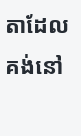តាដែលគង់នៅ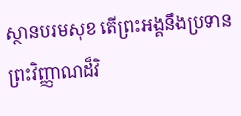ស្ថានបរមសុខ តើព្រះអង្គនឹងប្រទានព្រះវិញ្ញាណដ៏វិ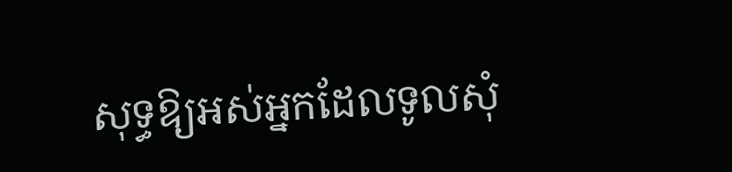សុទ្ធឱ្យអស់អ្នកដែលទូលសុំ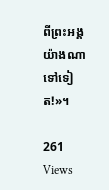ពីព្រះអង្គយ៉ាងណាទៅទៀត!»។

261 Views